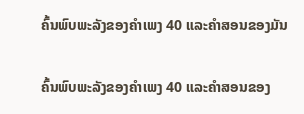ຄົ້ນພົບພະລັງຂອງຄໍາເພງ 40 ແລະຄໍາສອນຂອງມັນ

ຄົ້ນພົບພະລັງຂອງຄໍາເພງ 40 ແລະຄໍາສອນຂອງ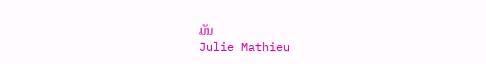ມັນ
Julie Mathieu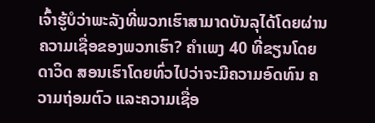ເຈົ້າຮູ້ບໍວ່າພະລັງທີ່ພວກເຮົາສາມາດບັນລຸໄດ້ໂດຍຜ່ານຄວາມເຊື່ອຂອງພວກເຮົາ? ຄຳເພງ 40 ທີ່ຂຽນໂດຍດາວິດ ສອນເຮົາໂດຍທົ່ວໄປວ່າຈະມີຄວາມອົດທົນ ຄວາມຖ່ອມຕົວ ແລະຄວາມເຊື່ອ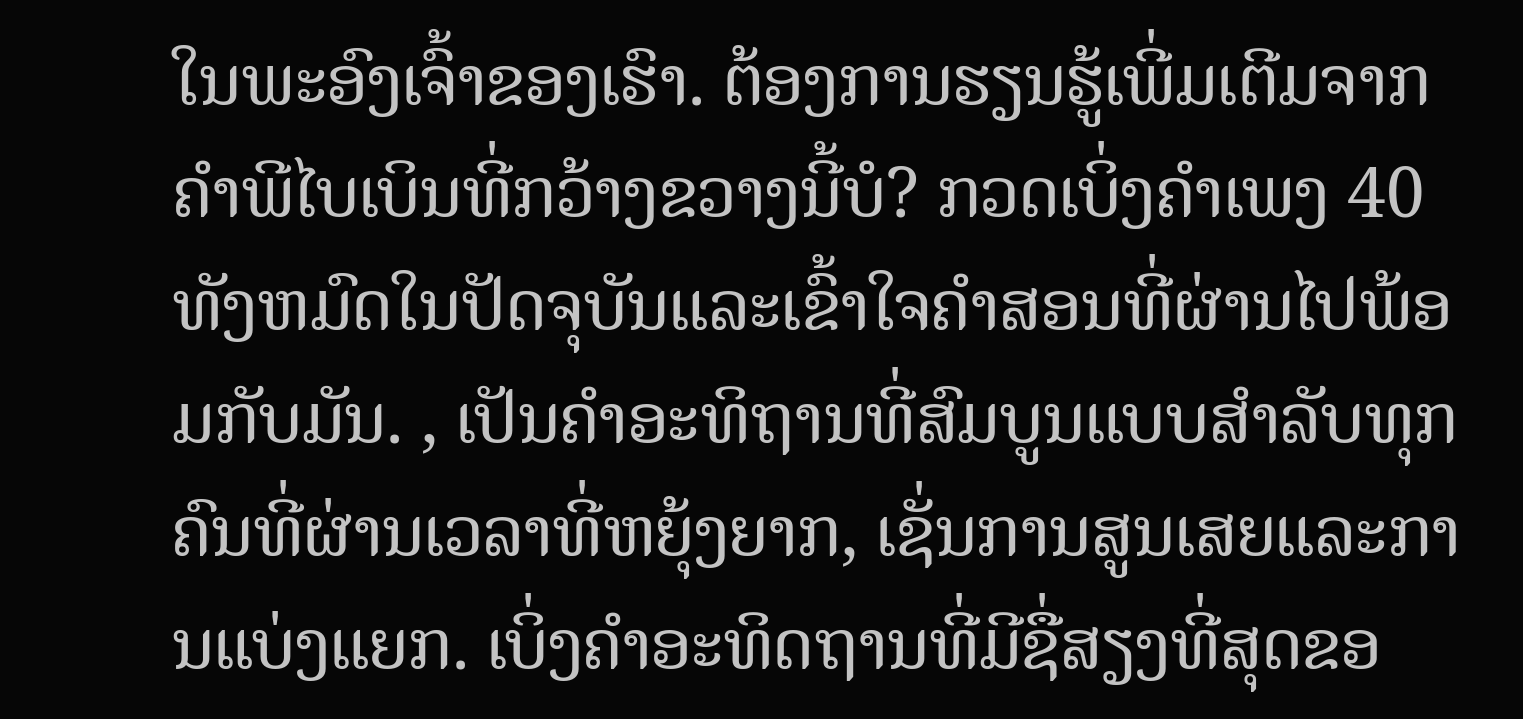ໃນພະອົງເຈົ້າຂອງເຮົາ. ຕ້ອງການຮຽນຮູ້ເພີ່ມເຕີມຈາກຄໍາພີໄບເບິນທີ່ກວ້າງຂວາງນີ້ບໍ? ກວດເບິ່ງຄໍາເພງ 40 ທັງຫມົດໃນປັດຈຸບັນແລະເຂົ້າໃຈຄໍາສອນທີ່ຜ່ານໄປພ້ອມກັບມັນ. , ເປັນຄໍາອະທິຖານທີ່ສົມບູນແບບສໍາລັບທຸກຄົນທີ່ຜ່ານເວລາທີ່ຫຍຸ້ງຍາກ, ເຊັ່ນການສູນເສຍແລະການແບ່ງແຍກ. ເບິ່ງຄຳອະທິດຖານທີ່ມີຊື່ສຽງທີ່ສຸດຂອ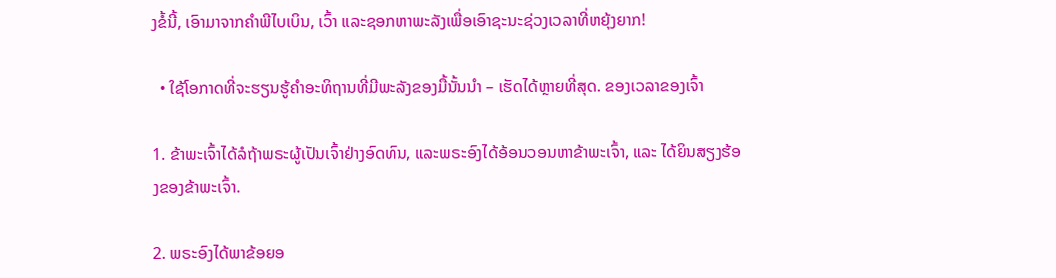ງຂໍ້ນີ້, ເອົາມາຈາກຄໍາພີໄບເບິນ, ເວົ້າ ແລະຊອກຫາພະລັງເພື່ອເອົາຊະນະຊ່ວງເວລາທີ່ຫຍຸ້ງຍາກ!

  • ໃຊ້ໂອກາດທີ່ຈະຮຽນຮູ້ຄໍາອະທິຖານທີ່ມີພະລັງຂອງມື້ນັ້ນນຳ – ເຮັດໄດ້ຫຼາຍທີ່ສຸດ. ຂອງເວລາຂອງເຈົ້າ

1. ຂ້າພະເຈົ້າໄດ້ລໍຖ້າພຣະຜູ້ເປັນເຈົ້າຢ່າງອົດທົນ, ແລະພຣະອົງໄດ້ອ້ອນວອນຫາຂ້າພະເຈົ້າ, ແລະ ໄດ້ຍິນສຽງຮ້ອງຂອງຂ້າພະເຈົ້າ.

2. ພຣະອົງໄດ້ພາຂ້ອຍອ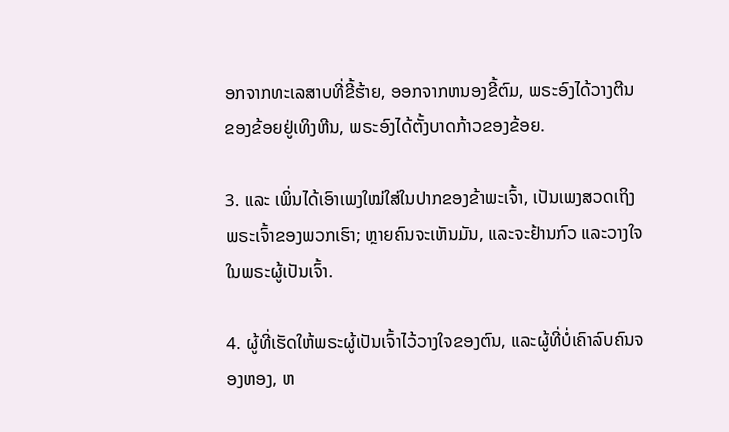ອກຈາກທະເລສາບທີ່ຂີ້ຮ້າຍ, ອອກຈາກຫນອງຂີ້ຕົມ, ພຣະອົງໄດ້ວາງຕີນຂອງຂ້ອຍຢູ່ເທິງຫີນ, ພຣະອົງໄດ້ຕັ້ງບາດກ້າວຂອງຂ້ອຍ.

3. ແລະ ເພິ່ນໄດ້ເອົາເພງໃໝ່ໃສ່ໃນປາກຂອງຂ້າພະເຈົ້າ, ເປັນເພງສວດເຖິງພຣະເຈົ້າຂອງພວກເຮົາ; ຫຼາຍຄົນຈະເຫັນມັນ, ແລະຈະຢ້ານກົວ ແລະວາງໃຈໃນພຣະຜູ້ເປັນເຈົ້າ.

4. ຜູ້ທີ່ເຮັດໃຫ້ພຣະຜູ້ເປັນເຈົ້າໄວ້ວາງໃຈຂອງຕົນ, ແລະຜູ້ທີ່ບໍ່ເຄົາລົບຄົນຈອງຫອງ, ຫ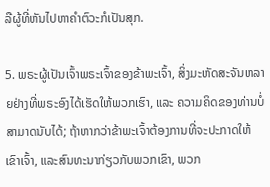ລືຜູ້ທີ່ຫັນໄປຫາຄຳຕົວະກໍເປັນສຸກ.

5. ພຣະຜູ້ເປັນເຈົ້າພຣະເຈົ້າຂອງຂ້າພະເຈົ້າ, ສິ່ງມະຫັດສະຈັນຫລາຍຢ່າງທີ່ພຣະອົງໄດ້ເຮັດໃຫ້ພວກເຮົາ, ແລະ ຄວາມຄິດຂອງທ່ານບໍ່ສາມາດນັບໄດ້; ຖ້າຫາກວ່າຂ້າພະເຈົ້າຕ້ອງການທີ່ຈະປະກາດໃຫ້ເຂົາເຈົ້າ, ແລະສົນທະນາກ່ຽວກັບພວກເຂົາ, ພວກ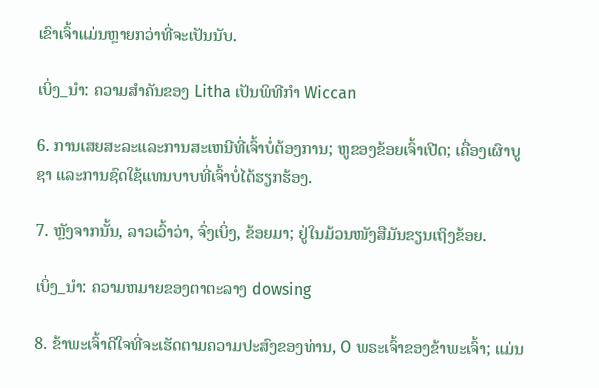ເຂົາເຈົ້າແມ່ນຫຼາຍກວ່າທີ່ຈະເປັນນັບ.

ເບິ່ງ_ນຳ: ຄວາມສໍາຄັນຂອງ Litha ເປັນພິທີກໍາ Wiccan

6. ການເສຍສະລະແລະການສະເຫນີທີ່ເຈົ້າບໍ່ຕ້ອງການ; ຫູຂອງຂ້ອຍເຈົ້າເປີດ; ເຄື່ອງເຜົາບູຊາ ແລະການຊົດໃຊ້ແທນບາບທີ່ເຈົ້າບໍ່ໄດ້ຮຽກຮ້ອງ.

7. ຫຼັງຈາກນັ້ນ, ລາວເວົ້າວ່າ, ຈົ່ງເບິ່ງ, ຂ້ອຍມາ; ຢູ່ໃນມ້ວນໜັງສືມັນຂຽນເຖິງຂ້ອຍ.

ເບິ່ງ_ນຳ: ຄວາມຫມາຍຂອງຕາຕະລາງ dowsing

8. ຂ້າພະເຈົ້າດີໃຈທີ່ຈະເຮັດຕາມຄວາມປະສົງຂອງທ່ານ, O ພຣະເຈົ້າຂອງຂ້າພະເຈົ້າ; ແມ່ນ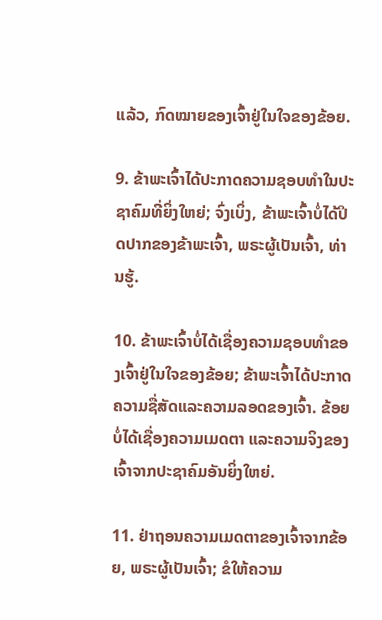ແລ້ວ, ກົດໝາຍຂອງເຈົ້າຢູ່ໃນໃຈຂອງຂ້ອຍ.

9. ຂ້າພະເຈົ້າໄດ້ປະກາດຄວາມຊອບທໍາໃນປະຊາຄົມທີ່ຍິ່ງໃຫຍ່; ຈົ່ງເບິ່ງ, ຂ້າພະເຈົ້າບໍ່ໄດ້ປິດປາກຂອງຂ້າພະເຈົ້າ, ພຣະຜູ້ເປັນເຈົ້າ, ທ່ານຮູ້.

10. ຂ້າພະເຈົ້າບໍ່ໄດ້ເຊື່ອງຄວາມຊອບທໍາຂອງເຈົ້າຢູ່ໃນໃຈຂອງຂ້ອຍ; ຂ້າພະເຈົ້າໄດ້ປະກາດຄວາມຊື່ສັດແລະຄວາມລອດຂອງເຈົ້າ. ຂ້ອຍບໍ່ໄດ້ເຊື່ອງຄວາມເມດຕາ ແລະຄວາມຈິງຂອງເຈົ້າຈາກປະຊາຄົມອັນຍິ່ງໃຫຍ່.

11. ຢ່າຖອນຄວາມເມດຕາຂອງເຈົ້າຈາກຂ້ອຍ, ພຣະຜູ້ເປັນເຈົ້າ; ຂໍໃຫ້ຄວາມ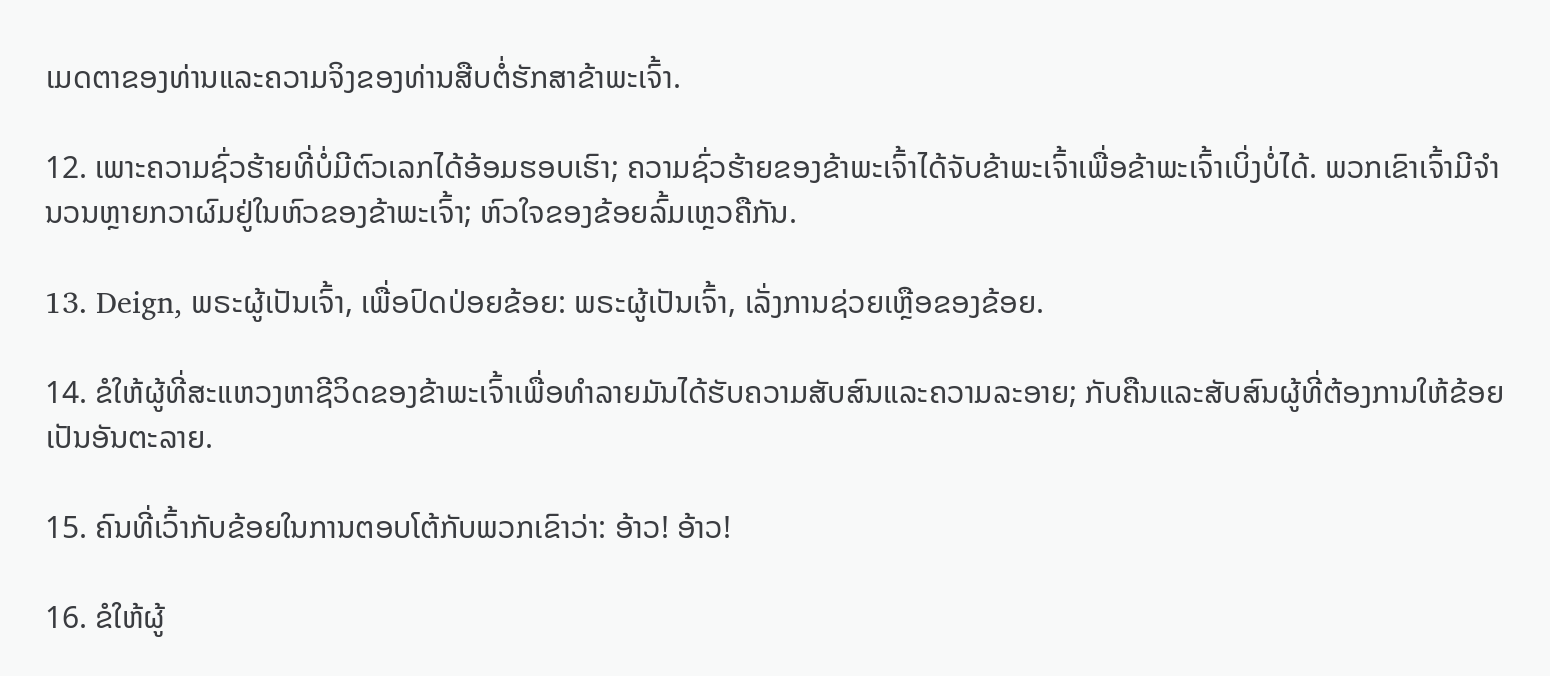ເມດຕາຂອງທ່ານແລະຄວາມຈິງຂອງທ່ານສືບຕໍ່ຮັກສາຂ້າພະເຈົ້າ.

12. ເພາະຄວາມຊົ່ວຮ້າຍທີ່ບໍ່ມີຕົວເລກໄດ້ອ້ອມຮອບເຮົາ; ຄວາມຊົ່ວຮ້າຍຂອງຂ້າພະເຈົ້າໄດ້ຈັບຂ້າພະເຈົ້າເພື່ອຂ້າພະເຈົ້າເບິ່ງບໍ່ໄດ້. ພວກເຂົາເຈົ້າມີຈໍານວນຫຼາຍກວາຜົມຢູ່ໃນຫົວຂອງຂ້າພະເຈົ້າ; ຫົວໃຈຂອງຂ້ອຍລົ້ມເຫຼວຄືກັນ.

13. Deign, ພຣະຜູ້ເປັນເຈົ້າ, ເພື່ອປົດປ່ອຍຂ້ອຍ: ພຣະຜູ້ເປັນເຈົ້າ, ເລັ່ງການຊ່ວຍເຫຼືອຂອງຂ້ອຍ.

14. ຂໍໃຫ້ຜູ້ທີ່ສະແຫວງຫາຊີວິດຂອງຂ້າພະເຈົ້າເພື່ອທໍາລາຍມັນໄດ້ຮັບຄວາມສັບສົນແລະຄວາມລະອາຍ; ກັບຄືນແລະສັບສົນຜູ້ທີ່ຕ້ອງການໃຫ້ຂ້ອຍເປັນອັນຕະລາຍ.

15. ຄົນທີ່ເວົ້າກັບຂ້ອຍໃນການຕອບໂຕ້ກັບພວກເຂົາວ່າ: ອ້າວ! ອ້າວ!

16. ຂໍໃຫ້ຜູ້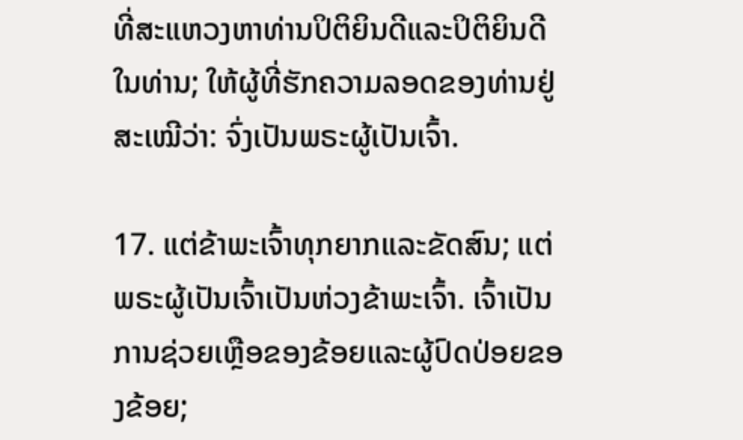ທີ່ສະແຫວງຫາທ່ານປິຕິຍິນດີແລະປິຕິຍິນດີໃນທ່ານ; ໃຫ້ຜູ້ທີ່ຮັກຄວາມລອດຂອງທ່ານຢູ່ສະເໝີວ່າ: ຈົ່ງເປັນພຣະຜູ້ເປັນເຈົ້າ.

17. ແຕ່ຂ້າພະເຈົ້າທຸກຍາກແລະຂັດສົນ; ແຕ່ພຣະຜູ້ເປັນເຈົ້າເປັນຫ່ວງຂ້າພະເຈົ້າ. ເຈົ້າເປັນການຊ່ວຍເຫຼືອຂອງຂ້ອຍແລະຜູ້ປົດປ່ອຍຂອງຂ້ອຍ;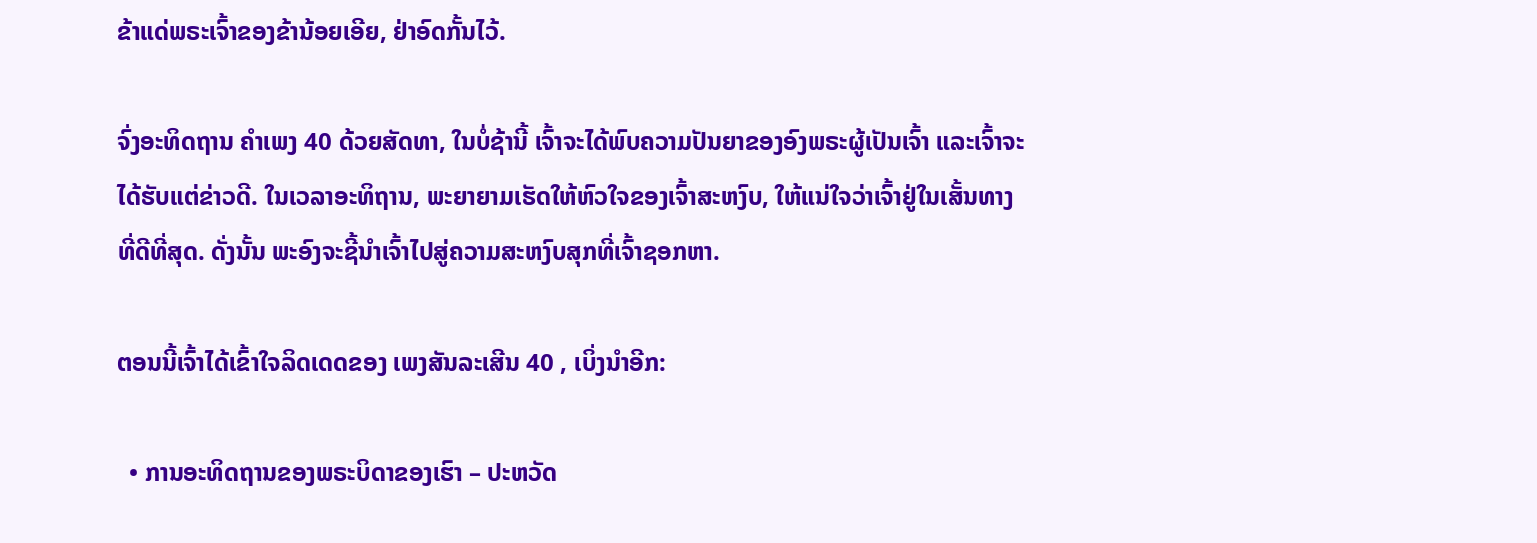ຂ້າແດ່ພຣະເຈົ້າຂອງຂ້ານ້ອຍເອີຍ, ຢ່າອົດກັ້ນໄວ້.

ຈົ່ງອະທິດຖານ ຄຳເພງ 40 ດ້ວຍສັດທາ, ໃນບໍ່ຊ້ານີ້ ເຈົ້າຈະໄດ້ພົບຄວາມປັນຍາຂອງອົງພຣະຜູ້ເປັນເຈົ້າ ແລະເຈົ້າຈະໄດ້ຮັບແຕ່ຂ່າວດີ. ໃນເວລາອະທິຖານ, ພະຍາຍາມເຮັດໃຫ້ຫົວໃຈຂອງເຈົ້າສະຫງົບ, ໃຫ້ແນ່ໃຈວ່າເຈົ້າຢູ່ໃນເສັ້ນທາງທີ່ດີທີ່ສຸດ. ດັ່ງນັ້ນ ພະອົງຈະຊີ້ນຳເຈົ້າໄປສູ່ຄວາມສະຫງົບສຸກທີ່ເຈົ້າຊອກຫາ.

ຕອນນີ້ເຈົ້າໄດ້ເຂົ້າໃຈລິດເດດຂອງ ເພງສັນລະເສີນ 40 , ເບິ່ງນຳອີກ:

  • ການອະທິດຖານຂອງພຣະບິດາຂອງເຮົາ – ປະຫວັດ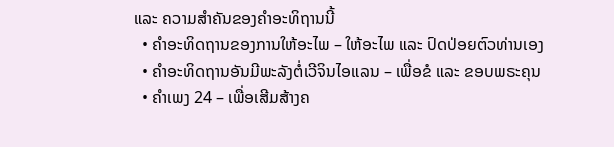ແລະ ຄວາມສຳຄັນຂອງຄຳອະທິຖານນີ້
  • ຄຳອະທິດຖານຂອງການໃຫ້ອະໄພ – ໃຫ້ອະໄພ ແລະ ປົດປ່ອຍຕົວທ່ານເອງ
  • ຄຳອະທິດຖານອັນມີພະລັງຕໍ່ເວີຈິນໄອແລນ – ເພື່ອຂໍ ແລະ ຂອບພຣະຄຸນ
  • ຄຳເພງ 24 – ເພື່ອເສີມສ້າງຄ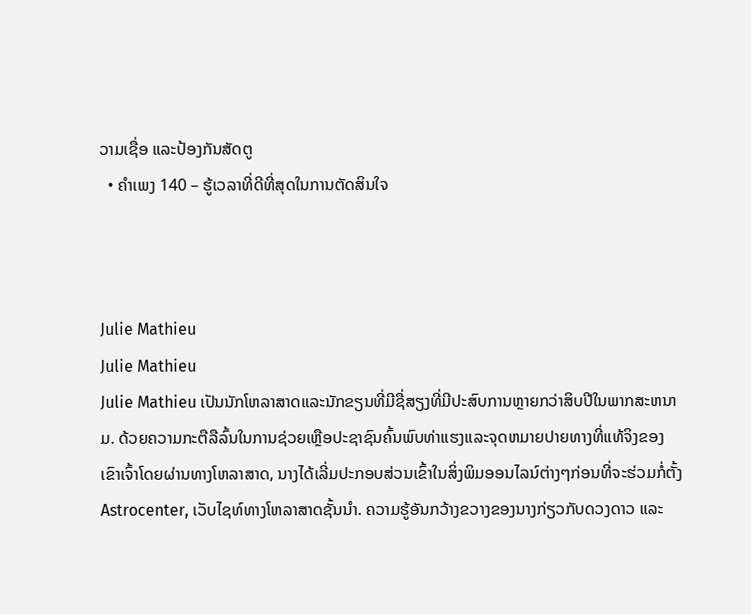ວາມເຊື່ອ ແລະປ້ອງກັນສັດຕູ
  • ຄຳເພງ 140 – ຮູ້ເວລາທີ່ດີທີ່ສຸດໃນການຕັດສິນໃຈ



Julie Mathieu
Julie Mathieu
Julie Mathieu ເປັນນັກໂຫລາສາດແລະນັກຂຽນທີ່ມີຊື່ສຽງທີ່ມີປະສົບການຫຼາຍກວ່າສິບປີໃນພາກສະຫນາມ. ດ້ວຍຄວາມກະຕືລືລົ້ນໃນການຊ່ວຍເຫຼືອປະຊາຊົນຄົ້ນພົບທ່າແຮງແລະຈຸດຫມາຍປາຍທາງທີ່ແທ້ຈິງຂອງເຂົາເຈົ້າໂດຍຜ່ານທາງໂຫລາສາດ, ນາງໄດ້ເລີ່ມປະກອບສ່ວນເຂົ້າໃນສິ່ງພິມອອນໄລນ໌ຕ່າງໆກ່ອນທີ່ຈະຮ່ວມກໍ່ຕັ້ງ Astrocenter, ເວັບໄຊທ໌ທາງໂຫລາສາດຊັ້ນນໍາ. ຄວາມຮູ້ອັນກວ້າງຂວາງຂອງນາງກ່ຽວກັບດວງດາວ ແລະ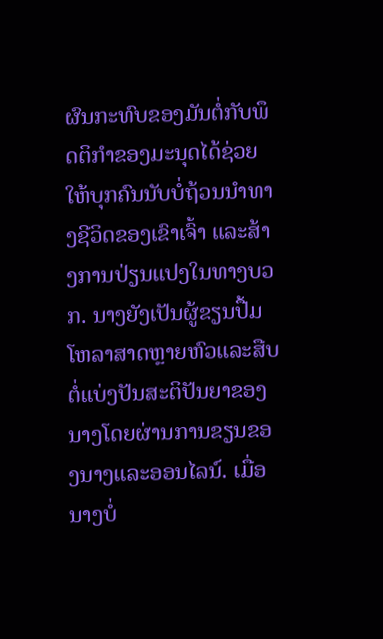ຜົນກະທົບຂອງມັນຕໍ່ກັບພຶດຕິກໍາຂອງມະນຸດໄດ້ຊ່ວຍໃຫ້ບຸກຄົນນັບບໍ່ຖ້ວນນໍາທາງຊີວິດຂອງເຂົາເຈົ້າ ແລະສ້າງການປ່ຽນແປງໃນທາງບວກ. ນາງຍັງເປັນຜູ້ຂຽນປື້ມໂຫລາສາດຫຼາຍຫົວແລະສືບຕໍ່ແບ່ງປັນສະຕິປັນຍາຂອງນາງໂດຍຜ່ານການຂຽນຂອງນາງແລະອອນໄລນ໌. ເມື່ອນາງບໍ່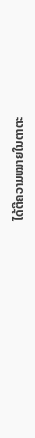ໄດ້ຕີຄວາມໝາຍໃນຕາຕະ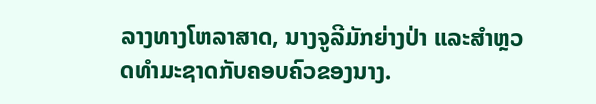ລາງທາງໂຫລາສາດ, ນາງຈູລີມັກຍ່າງປ່າ ແລະສຳຫຼວດທຳມະຊາດກັບຄອບຄົວຂອງນາງ.